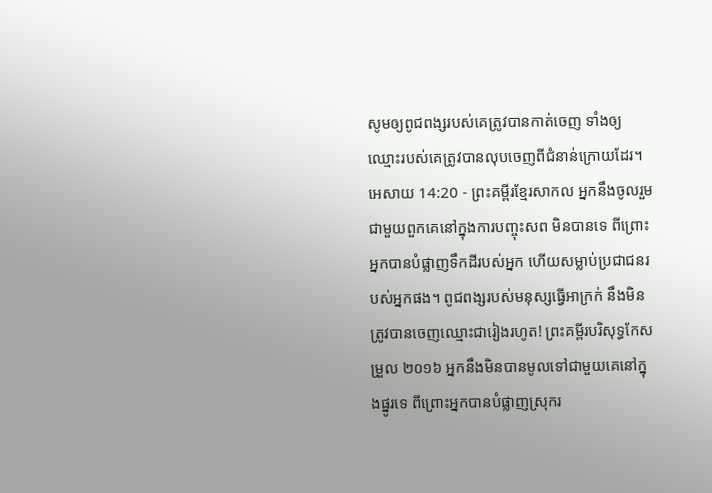សូមឲ្យពូជពង្សរបស់គេត្រូវបានកាត់ចេញ ទាំងឲ្យឈ្មោះរបស់គេត្រូវបានលុបចេញពីជំនាន់ក្រោយដែរ។
អេសាយ 14:20 - ព្រះគម្ពីរខ្មែរសាកល អ្នកនឹងចូលរួមជាមួយពួកគេនៅក្នុងការបញ្ចុះសព មិនបានទេ ពីព្រោះអ្នកបានបំផ្លាញទឹកដីរបស់អ្នក ហើយសម្លាប់ប្រជាជនរបស់អ្នកផង។ ពូជពង្សរបស់មនុស្សធ្វើអាក្រក់ នឹងមិនត្រូវបានចេញឈ្មោះជារៀងរហូត! ព្រះគម្ពីរបរិសុទ្ធកែសម្រួល ២០១៦ អ្នកនឹងមិនបានមូលទៅជាមួយគេនៅក្នុងផ្នូរទេ ពីព្រោះអ្នកបានបំផ្លាញស្រុករ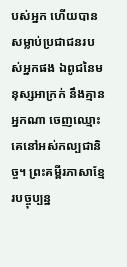បស់អ្នក ហើយបានសម្លាប់ប្រជាជនរបស់អ្នកផង ឯពូជនៃមនុស្សអាក្រក់ នឹងគ្មានអ្នកណា ចេញឈ្មោះគេនៅអស់កល្បជានិច្ច។ ព្រះគម្ពីរភាសាខ្មែរបច្ចុប្បន្ន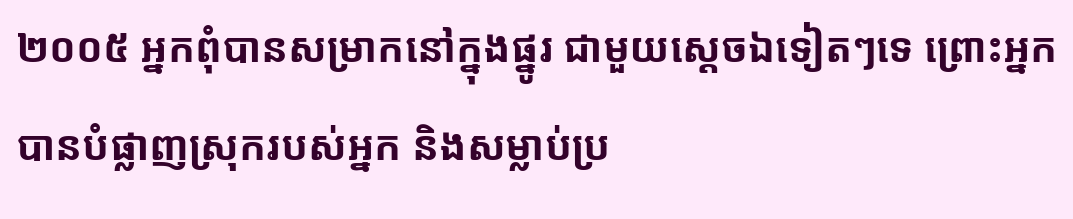២០០៥ អ្នកពុំបានសម្រាកនៅក្នុងផ្នូរ ជាមួយស្ដេចឯទៀតៗទេ ព្រោះអ្នកបានបំផ្លាញស្រុករបស់អ្នក និងសម្លាប់ប្រ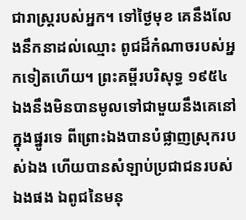ជារាស្ត្ររបស់អ្នក។ ទៅថ្ងៃមុខ គេនឹងលែងនឹកនាដល់ឈ្មោះ ពូជដ៏កំណាចរបស់អ្នកទៀតហើយ។ ព្រះគម្ពីរបរិសុទ្ធ ១៩៥៤ ឯងនឹងមិនបានមូលទៅជាមួយនឹងគេនៅក្នុងផ្នូរទេ ពីព្រោះឯងបានបំផ្លាញស្រុករបស់ឯង ហើយបានសំឡាប់ប្រជាជនរបស់ឯងផង ឯពូជនៃមនុ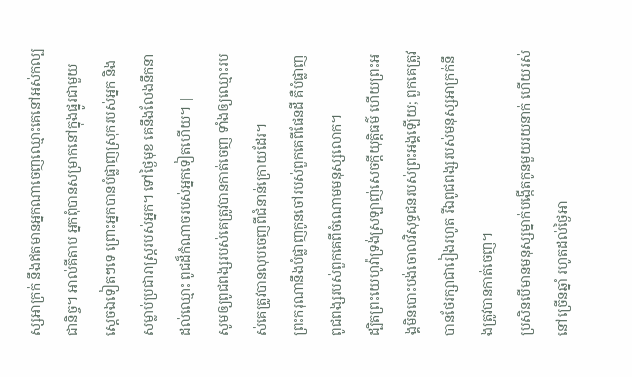ស្សអាក្រក់ នឹងឥតមានអ្នកណាចេញឈ្មោះគេនៅអស់កល្បជានិច្ច។ អាល់គីតាប អ្នកពុំបានសម្រាកនៅក្នុងផ្នូរជាមួយស្ដេចឯទៀតៗទេ ព្រោះអ្នកបានបំផ្លាញស្រុករបស់អ្នក និងសម្លាប់ប្រជារាស្ត្ររបស់អ្នក។ ទៅថ្ងៃមុខ គេនឹងលែងនឹកនាដល់ឈ្មោះ ពូជដ៏កំណាចរបស់អ្នកទៀតហើយ។ |
សូមឲ្យពូជពង្សរបស់គេត្រូវបានកាត់ចេញ ទាំងឲ្យឈ្មោះរបស់គេត្រូវបានលុបចេញពីជំនាន់ក្រោយដែរ។
ព្រះករុណានឹងបំផ្លាញកូនចៅរបស់ពួកគេពីផែនដី គឺបំផ្លាញពូជពង្សរបស់ពួកគេពីចំណោមមនុស្សលោក។
ដ្បិតព្រះយេហូវ៉ាទ្រង់ស្រឡាញ់សេចក្ដីយុត្តិធម៌ ហើយព្រះអង្គមិនបោះបង់ចោលវិសុទ្ធជនរបស់ព្រះអង្គឡើយ; ពួកគេត្រូវបានថែរក្សាជារៀងរហូត រីឯពូជពង្សរបស់មនុស្សអាក្រក់នឹងត្រូវបានកាត់ចេញ។
ប្រសិនបើមានមនុស្សម្នាក់បង្កើតកូនមួយរយនាក់ ហើយរស់នៅច្រើនឆ្នាំ រហូតដល់ថ្ងៃអា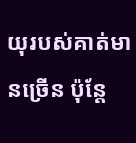យុរបស់គាត់មានច្រើន ប៉ុន្តែ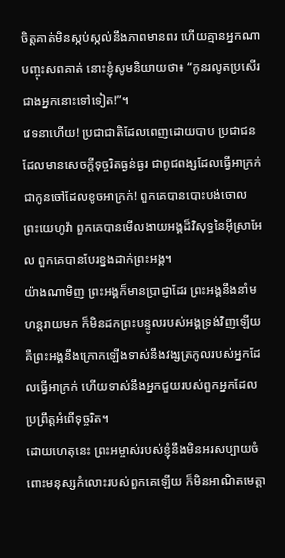ចិត្តគាត់មិនស្កប់ស្កល់នឹងភាពមានពរ ហើយគ្មានអ្នកណាបញ្ចុះសពគាត់ នោះខ្ញុំសូមនិយាយថា៖ “កូនរលូតប្រសើរជាងអ្នកនោះទៅទៀត!”។
វេទនាហើយ! ប្រជាជាតិដែលពេញដោយបាប ប្រជាជនដែលមានសេចក្ដីទុច្ចរិតធ្ងន់ធ្ងរ ជាពូជពង្សដែលធ្វើអាក្រក់ ជាកូនចៅដែលខូចអាក្រក់! ពួកគេបានបោះបង់ចោលព្រះយេហូវ៉ា ពួកគេបានមើលងាយអង្គដ៏វិសុទ្ធនៃអ៊ីស្រាអែល ពួកគេបានបែរខ្នងដាក់ព្រះអង្គ។
យ៉ាងណាមិញ ព្រះអង្គក៏មានប្រាជ្ញាដែរ ព្រះអង្គនឹងនាំមហន្តរាយមក ក៏មិនដកព្រះបន្ទូលរបស់អង្គទ្រង់វិញឡើយ គឺព្រះអង្គនឹងក្រោកឡើងទាស់នឹងវង្សត្រកូលរបស់អ្នកដែលធ្វើអាក្រក់ ហើយទាស់នឹងអ្នកជួយរបស់ពួកអ្នកដែលប្រព្រឹត្តអំពើទុច្ចរិត។
ដោយហេតុនេះ ព្រះអម្ចាស់របស់ខ្ញុំនឹងមិនអរសប្បាយចំពោះមនុស្សកំលោះរបស់ពួកគេឡើយ ក៏មិនអាណិតមេត្តា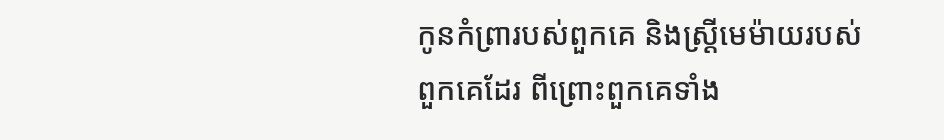កូនកំព្រារបស់ពួកគេ និងស្ត្រីមេម៉ាយរបស់ពួកគេដែរ ពីព្រោះពួកគេទាំង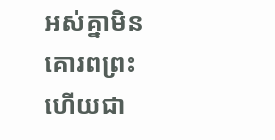អស់គ្នាមិនគោរពព្រះ ហើយជា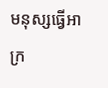មនុស្សធ្វើអាក្រ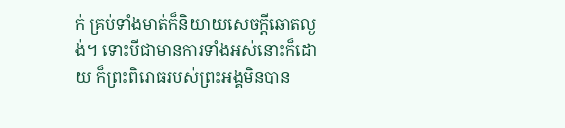ក់ គ្រប់ទាំងមាត់ក៏និយាយសេចក្ដីឆោតល្ងង់។ ទោះបីជាមានការទាំងអស់នោះក៏ដោយ ក៏ព្រះពិរោធរបស់ព្រះអង្គមិនបាន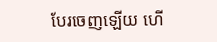បែរចេញឡើយ ហើ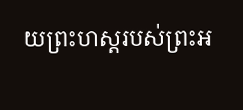យព្រះហស្តរបស់ព្រះអ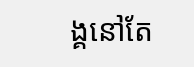ង្គនៅតែ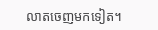លាតចេញមកទៀត។